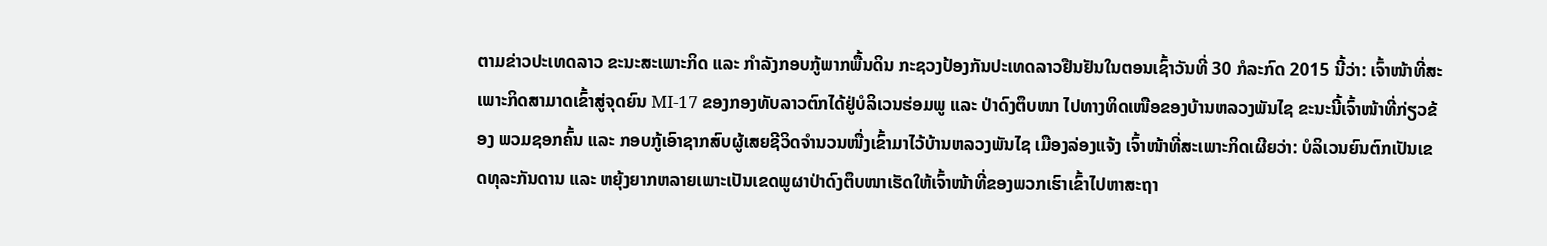ຕາມຂ່າວປະເທດລາວ ຂະນະສະເພາະກິດ ແລະ ກຳລັງກອບກູ້ພາກພື້ນດິນ ກະຊວງປ້ອງກັນປະເທດລາວຢືນຢັນໃນຕອນເຊົ້າວັນທີ່ 30 ກໍລະກົດ 2015 ນີ້ວ່າ: ເຈົ້າໜ້າທີ່ສະເພາະກິດສາມາດເຂົ້າສູ່ຈຸດຍົນ MI-17 ຂອງກອງທັບລາວຕົກໄດ້ຢູ່ບໍລິເວນຮ່ອມພູ ແລະ ປ່າດົງຕຶບໜາ ໄປທາງທິດເໜືອຂອງບ້ານຫລວງພັນໄຊ ຂະນະນີ້ເຈົ້າໜ້າທີ່ກ່ຽວຂ້ອງ ພວມຊອກຄົ້ນ ແລະ ກອບກູ້ເອົາຊາກສົບຜູ້ເສຍຊີວິດຈຳນວນໜື່ງເຂົ້າມາໄວ້ບ້ານຫລວງພັນໄຊ ເມືອງລ່ອງແຈ້ງ ເຈົ້າໜ້າທີ່ສະເພາະກິດເຜີຍວ່າ: ບໍລິເວນຍົນຕົກເປັນເຂດທຸລະກັນດານ ແລະ ຫຍຸ້ງຍາກຫລາຍເພາະເປັນເຂດພູຜາປ່າດົງຕຶບໜາເຮັດໃຫ້ເຈົ້າໜ້າທີ່ຂອງພວກເຮົາເຂົ້າໄປຫາສະຖາ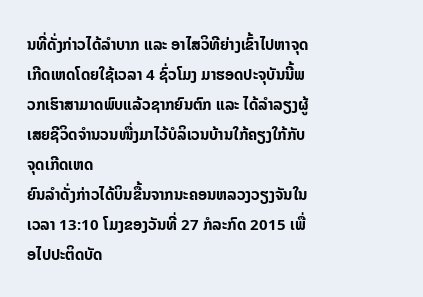ນທີ່ດັ່ງກ່າວໄດ້ລຳບາກ ແລະ ອາໄສວິທີຍ່າງເຂົ້າໄປຫາຈຸດເກີດເຫດໂດຍໃຊ້ເວລາ 4 ຊົ່ວໂມງ ມາຮອດປະຈຸບັນນີ້ພວກເຮົາສາມາດພົບແລ້ວຊາກຍົນຕົກ ແລະ ໄດ້ລຳລຽງຜູ້ເສຍຊີວິດຈຳນວນໜື່ງມາໄວ້ບໍລິເວນບ້ານໃກ້ຄຽງໃກ້ກັບຈຸດເກີດເຫດ
ຍົນລຳດັ່ງກ່າວໄດ້ບິນຂື້ນຈາກນະຄອນຫລວງວຽງຈັນໃນເວລາ 13:10 ໂມງຂອງວັນທີ່ 27 ກໍລະກົດ 2015 ເພື່ອໄປປະຕິດບັດ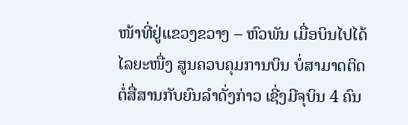ໜ້າທີ່ຢູ່ແຂວງຂວາງ – ຫົວພັນ ເມື່ອບິນໄປໄດ້ໄລຍະໜື່ງ ສູນຄວບຄຸມການບິນ ບໍ່ສາມາດຕິດຕໍ່ສື່ສານກັບຍົນລຳດັ່ງກ່າວ ເຊີ່ງມີຈຸບິນ 4 ຄົນ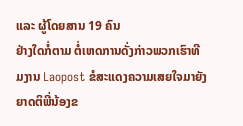ແລະ ຜູ້ໂດຍສານ 19 ຄົນ
ຢ່າງໃດກໍ່ຕາມ ຕໍ່ເຫດການດັ່ງກ່າວພວກເຮົາທີມງານ Laopost ຂໍສະແດງຄວາມເສຍໃຈມາຍັງຍາດຕິພີ່ນ້ອງຂ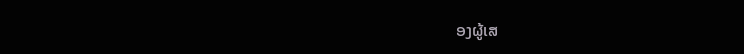ອງຜູ້ເສ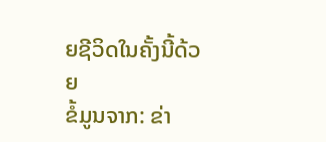ຍຊີວິດໃນຄັ້ງນີ້ດ້ວຍ
ຂໍ້ມູນຈາກ: ຂ່າ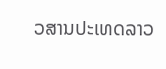ວສານປະເທດລາວ